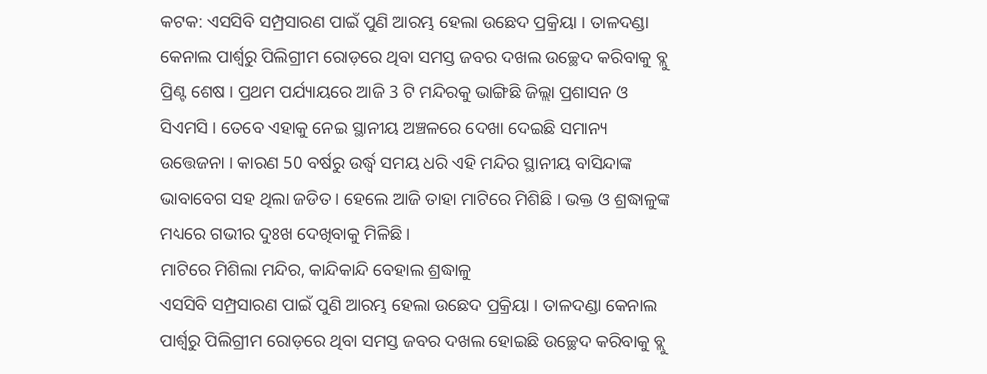କଟକ: ଏସସିବି ସମ୍ପ୍ରସାରଣ ପାଇଁ ପୁଣି ଆରମ୍ଭ ହେଲା ଉଛେଦ ପ୍ରକ୍ରିୟା । ତାଳଦଣ୍ଡା କେନାଲ ପାର୍ଶ୍ଵରୁ ପିଲିଗ୍ରୀମ ରୋଡ଼ରେ ଥିବା ସମସ୍ତ ଜବର ଦଖଲ ଉଚ୍ଛେଦ କରିବାକୁ ବ୍ଲୁ ପ୍ରିଣ୍ଟ ଶେଷ । ପ୍ରଥମ ପର୍ଯ୍ୟାୟରେ ଆଜି 3 ଟି ମନ୍ଦିରକୁ ଭାଙ୍ଗିଛି ଜିଲ୍ଲା ପ୍ରଶାସନ ଓ ସିଏମସି । ତେବେ ଏହାକୁ ନେଇ ସ୍ଥାନୀୟ ଅଞ୍ଚଳରେ ଦେଖା ଦେଇଛି ସମାନ୍ୟ ଉତ୍ତେଜନା । କାରଣ 50 ବର୍ଷରୁ ଉର୍ଦ୍ଧ୍ବ ସମୟ ଧରି ଏହି ମନ୍ଦିର ସ୍ଥାନୀୟ ବାସିନ୍ଦାଙ୍କ ଭାବାବେଗ ସହ ଥିଲା ଜଡିତ । ହେଲେ ଆଜି ତାହା ମାଟିରେ ମିଶିଛି । ଭକ୍ତ ଓ ଶ୍ରଦ୍ଧାଳୁଙ୍କ ମଧ୍ୟରେ ଗଭୀର ଦୁଃଖ ଦେଖିବାକୁ ମିଳିଛି ।
ମାଟିରେ ମିଶିଲା ମନ୍ଦିର, କାନ୍ଦିକାନ୍ଦି ବେହାଲ ଶ୍ରଦ୍ଧାଳୁ
ଏସସିବି ସମ୍ପ୍ରସାରଣ ପାଇଁ ପୁଣି ଆରମ୍ଭ ହେଲା ଉଛେଦ ପ୍ରକ୍ରିୟା । ତାଳଦଣ୍ଡା କେନାଲ ପାର୍ଶ୍ଵରୁ ପିଲିଗ୍ରୀମ ରୋଡ଼ରେ ଥିବା ସମସ୍ତ ଜବର ଦଖଲ ହୋଇଛି ଉଚ୍ଛେଦ କରିବାକୁ ବ୍ଲୁ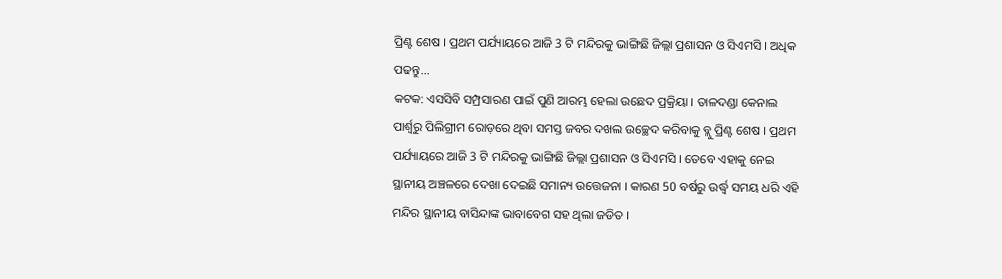ପ୍ରିଣ୍ଟ ଶେଷ । ପ୍ରଥମ ପର୍ଯ୍ୟାୟରେ ଆଜି 3 ଟି ମନ୍ଦିରକୁ ଭାଙ୍ଗିଛି ଜିଲ୍ଲା ପ୍ରଶାସନ ଓ ସିଏମସି । ଅଧିକ ପଢନ୍ତୁ...
କଟକ: ଏସସିବି ସମ୍ପ୍ରସାରଣ ପାଇଁ ପୁଣି ଆରମ୍ଭ ହେଲା ଉଛେଦ ପ୍ରକ୍ରିୟା । ତାଳଦଣ୍ଡା କେନାଲ ପାର୍ଶ୍ଵରୁ ପିଲିଗ୍ରୀମ ରୋଡ଼ରେ ଥିବା ସମସ୍ତ ଜବର ଦଖଲ ଉଚ୍ଛେଦ କରିବାକୁ ବ୍ଲୁ ପ୍ରିଣ୍ଟ ଶେଷ । ପ୍ରଥମ ପର୍ଯ୍ୟାୟରେ ଆଜି 3 ଟି ମନ୍ଦିରକୁ ଭାଙ୍ଗିଛି ଜିଲ୍ଲା ପ୍ରଶାସନ ଓ ସିଏମସି । ତେବେ ଏହାକୁ ନେଇ ସ୍ଥାନୀୟ ଅଞ୍ଚଳରେ ଦେଖା ଦେଇଛି ସମାନ୍ୟ ଉତ୍ତେଜନା । କାରଣ 50 ବର୍ଷରୁ ଉର୍ଦ୍ଧ୍ବ ସମୟ ଧରି ଏହି ମନ୍ଦିର ସ୍ଥାନୀୟ ବାସିନ୍ଦାଙ୍କ ଭାବାବେଗ ସହ ଥିଲା ଜଡିତ ।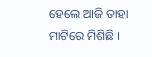ହେଲେ ଆଜି ତାହା ମାଟିରେ ମିଶିଛି ।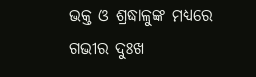ଭକ୍ତ ଓ ଶ୍ରଦ୍ଧାଳୁଙ୍କ ମଧ୍ୟରେ ଗଭୀର ଦୁଃଖ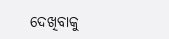ଦେଖିବାକୁ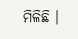ମିଳିଛି ।